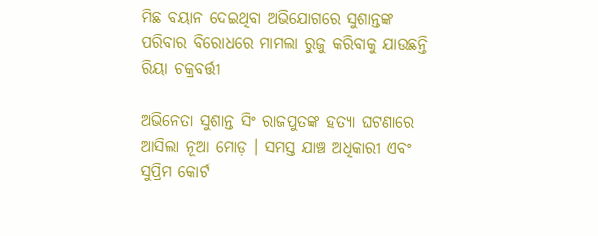ମିଛ ବୟାନ ଦେଇଥିବା ଅଭିଯୋଗରେ ସୁଶାନ୍ତଙ୍କ ପରିବାର ବିରୋଧରେ ମାମଲା ରୁଜୁ କରିବାକୁ ଯାଉଛନ୍ତି ରିୟା ଚକ୍ରବର୍ତ୍ତୀ

ଅଭିନେତା ସୁଶାନ୍ତ ସିଂ ରାଜପୁତଙ୍କ ହତ୍ୟା ଘଟଣାରେ ଆସିଲା ନୂଆ ମୋଡ଼ । ସମସ୍ତ ଯାଞ୍ଚ ଅଧିକାରୀ ଏବଂ ସୁପ୍ରିମ କୋର୍ଟ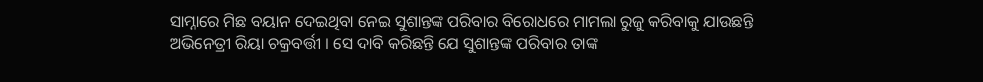ସାମ୍ନାରେ ମିଛ ବୟାନ ଦେଇଥିବା ନେଇ ସୁଶାନ୍ତଙ୍କ ପରିବାର ବିରୋଧରେ ମାମଲା ରୁଜୁ କରିବାକୁ ଯାଉଛନ୍ତି ଅଭିନେତ୍ରୀ ରିୟା ଚକ୍ରବର୍ତ୍ତୀ । ସେ ଦାବି କରିଛନ୍ତି ଯେ ସୁଶାନ୍ତଙ୍କ ପରିବାର ତାଙ୍କ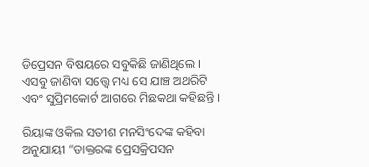ଡିପ୍ରେସନ ବିଷୟରେ ସବୁକିଛି ଜାଣିଥିଲେ । ଏସବୁ ଜାଣିବା ସତ୍ତ୍ୱେ ମଧ୍ୟ ସେ ଯାଞ୍ଚ ଅଥରିଟି ଏବଂ ସୁପ୍ରିମକୋର୍ଟ ଆଗରେ ମିଛକଥା କହିଛନ୍ତି ।

ରିୟାଙ୍କ ଓକିଲ ସତୀଶ ମନସିଂଦେଙ୍କ କହିବା ଅନୁଯାୟୀ “ଡାକ୍ତରଙ୍କ ପ୍ରେସକ୍ରିପସନ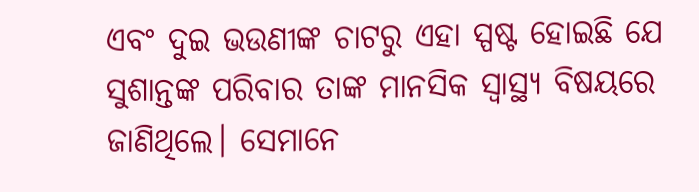ଏବଂ ଦୁଇ ଭଉଣୀଙ୍କ ଚାଟରୁ ଏହା ସ୍ପଷ୍ଟ ହୋଇଛି ଯେ ସୁଶାନ୍ତଙ୍କ ପରିବାର ତାଙ୍କ ମାନସିକ ସ୍ୱାସ୍ଥ୍ୟ ବିଷୟରେ ଜାଣିଥିଲେ। ସେମାନେ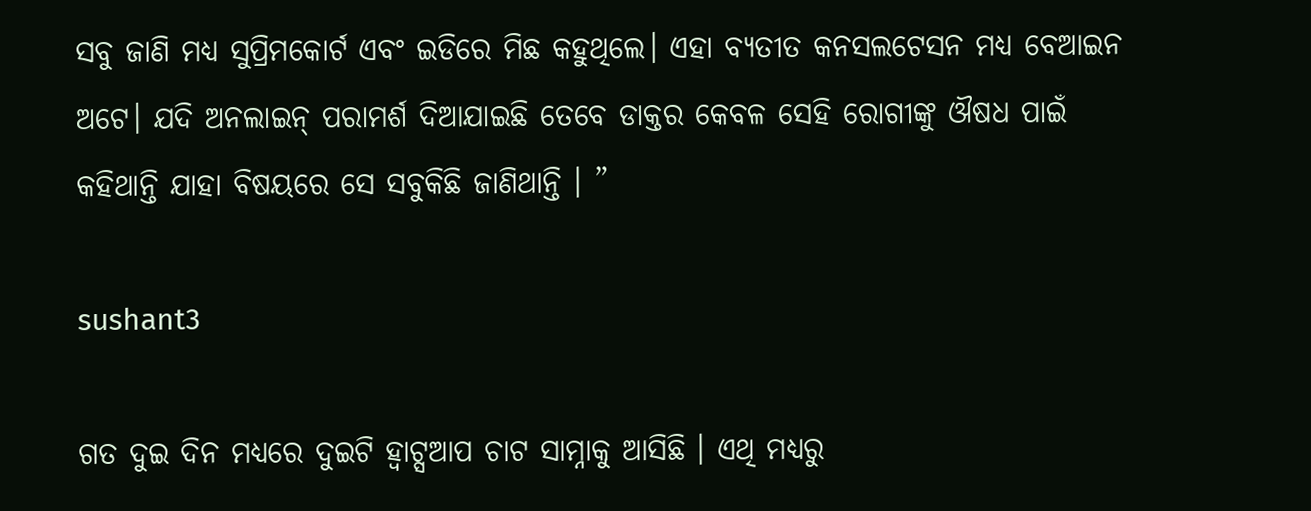ସବୁ ଜାଣି ମଧ୍ୟ ସୁପ୍ରିମକୋର୍ଟ ଏବଂ ଇଡିରେ ମିଛ କହୁଥିଲେ। ଏହା ବ୍ୟତୀତ କନସଲଟେସନ ମଧ୍ୟ ବେଆଇନ ଅଟେ। ଯଦି ଅନଲାଇନ୍ ପରାମର୍ଶ ଦିଆଯାଇଛି ତେବେ ଡାକ୍ତର କେବଳ ସେହି ରୋଗୀଙ୍କୁ ଔଷଧ ପାଇଁ କହିଥାନ୍ତି ଯାହା ବିଷୟରେ ସେ ସବୁକିଛି ଜାଣିଥାନ୍ତି । ”

sushant3

ଗତ ଦୁଇ ଦିନ ମଧ୍ୟରେ ଦୁଇଟି ହ୍ଵାଟ୍ସଆପ ଚାଟ ସାମ୍ନାକୁ ଆସିଛି । ଏଥି ମଧ୍ୟରୁ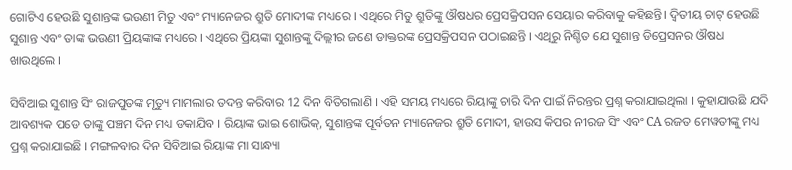ଗୋଟିଏ ହେଉଛି ସୁଶାନ୍ତଙ୍କ ଭଉଣୀ ମିତୁ ଏବଂ ମ୍ୟାନେଜର ଶ୍ରୁତି ମୋଦୀଙ୍କ ମଧ୍ୟରେ । ଏଥିରେ ମିତୁ ଶ୍ରୁତିଙ୍କୁ ଔଷଧର ପ୍ରେସକ୍ରିପସନ ସେୟାର କରିବାକୁ କହିଛନ୍ତି। ଦ୍ୱିତୀୟ ଚାଟ୍ ହେଉଛି ସୁଶାନ୍ତ ଏବଂ ତାଙ୍କ ଭଉଣୀ ପ୍ରିୟଙ୍କାଙ୍କ ମଧ୍ୟରେ । ଏଥିରେ ପ୍ରିୟଙ୍କା ସୁଶାନ୍ତଙ୍କୁ ଦିଲ୍ଲୀର ଜଣେ ଡାକ୍ତରଙ୍କ ପ୍ରେସକ୍ରିପସନ ପଠାଇଛନ୍ତି । ଏଥିରୁ ନିଶ୍ଚିତ ଯେ ସୁଶାନ୍ତ ଡିପ୍ରେସନର ଔଷଧ ଖାଉଥିଲେ ।

ସିବିଆଇ ସୁଶାନ୍ତ ସିଂ ରାଜପୁତଙ୍କ ମୃତ୍ୟୁ ମାମଲାର ତଦନ୍ତ କରିବାର 12 ଦିନ ବିତିଗଲାଣି । ଏହି ସମୟ ମଧ୍ୟରେ ରିୟାଙ୍କୁ ଚାରି ଦିନ ପାଇଁ ନିରନ୍ତର ପ୍ରଶ୍ନ କରାଯାଇଥିଲା । କୁହାଯାଉଛି ଯଦି ଆବଶ୍ୟକ ପଡେ ତାଙ୍କୁ ପଞ୍ଚମ ଦିନ ମଧ୍ୟ ଡକାଯିବ । ରିୟାଙ୍କ ଭାଇ ଶୋଭିକ୍, ସୁଶାନ୍ତଙ୍କ ପୂର୍ବତନ ମ୍ୟାନେଜର ଶ୍ରୁତି ମୋଦୀ, ହାଉସ କିପର ନୀରଜ ସିଂ ଏବଂ CA ରଜତ ମେୱତୀଙ୍କୁ ମଧ୍ୟ ପ୍ରଶ୍ନ କରାଯାଇଛି । ମଙ୍ଗଳବାର ଦିନ ସିବିଆଇ ରିୟାଙ୍କ ମା ସାନ୍ଧ୍ୟା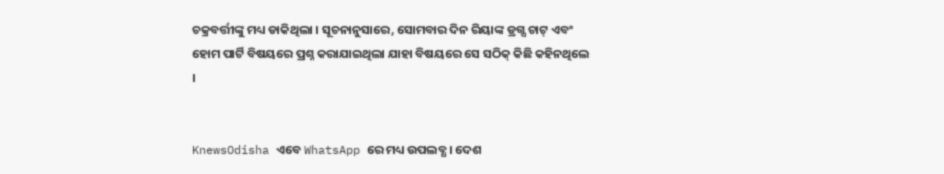ଚକ୍ରବର୍ତ୍ତୀଙ୍କୁ ମଧ୍ୟ ଡାକିଥିଲା । ସୂଚନାନୁସାରେ, ସୋମବାର ଦିନ ରିୟାଙ୍କ ଡ୍ରଗ୍ସ ଚାଟ୍ ଏବଂ ହୋମ ପାର୍ଟି ବିଷୟରେ ପ୍ରଶ୍ନ କରାଯାଇଥିଲା ଯାହା ବିଷୟରେ ସେ ସଠିକ୍ କିଛି କହିନଥିଲେ ।


KnewsOdisha ଏବେ WhatsApp ରେ ମଧ୍ୟ ଉପଲବ୍ଧ । ଦେଶ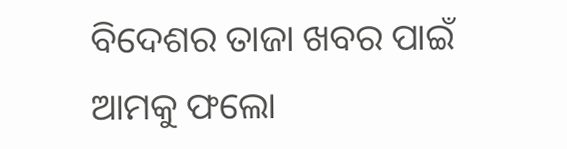ବିଦେଶର ତାଜା ଖବର ପାଇଁ ଆମକୁ ଫଲୋ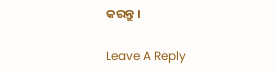କରନ୍ତୁ ।

Leave A Reply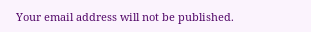Your email address will not be published.